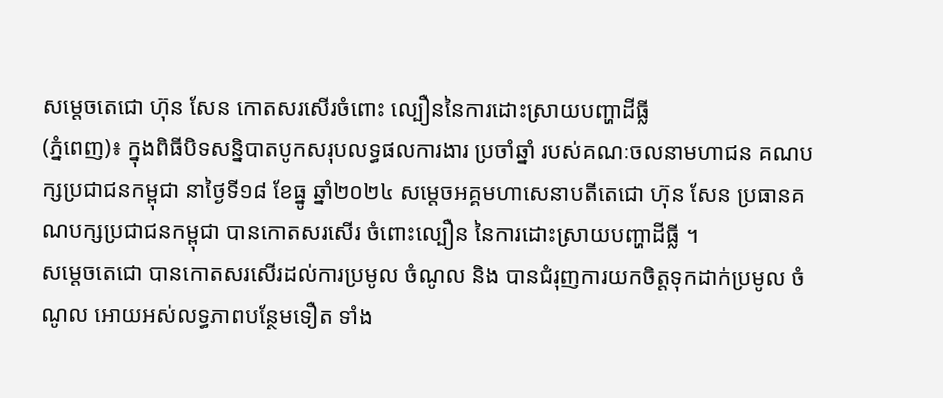សម្ដេចតេជោ ហ៊ុន សែន កោតសរសើរចំពោះ ល្បឿននៃការដោះស្រាយបញ្ហាដីធ្លី
(ភ្នំពេញ)៖ ក្នុងពិធីបិទសន្និបាតបូកសរុបលទ្ធផលការងារ ប្រចាំឆ្នាំ របស់គណៈចលនាមហាជន គណបក្សប្រជាជនកម្ពុជា នាថ្ងៃទី១៨ ខែធ្នូ ឆ្នាំ២០២៤ សម្ដេចអគ្គមហាសេនាបតីតេជោ ហ៊ុន សែន ប្រធានគណបក្សប្រជាជនកម្ពុជា បានកោតសរសើរ ចំពោះល្បឿន នៃការដោះស្រាយបញ្ហាដីធ្លី ។
សម្ដេចតេជោ បានកោតសរសើរដល់ការប្រមូល ចំណូល និង បានជំរុញការយកចិត្តទុកដាក់ប្រមូល ចំណូល អោយអស់លទ្ធភាពបន្ថែមទឿត ទាំង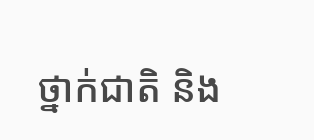ថ្នាក់ជាតិ និង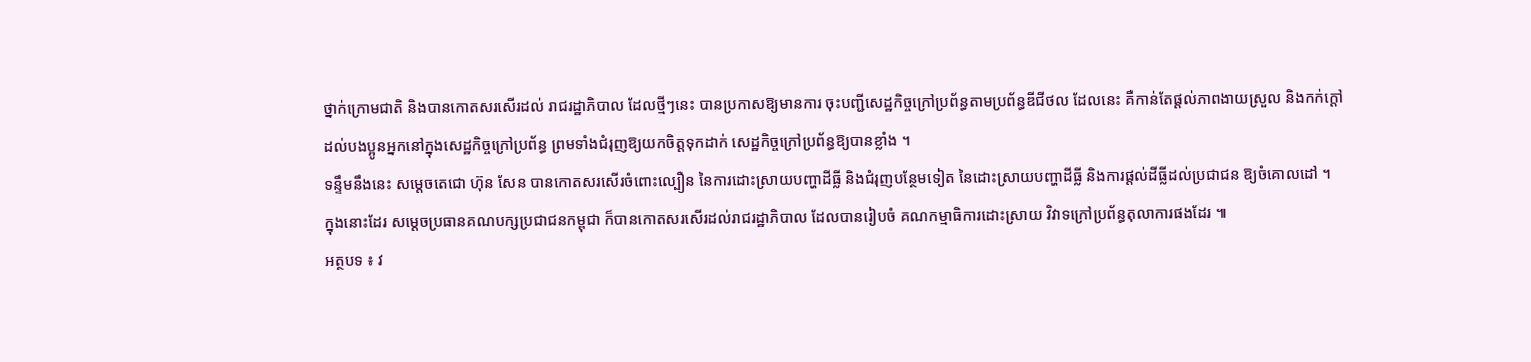ថ្នាក់ក្រោមជាតិ និងបានកោតសរសើរដល់ រាជរដ្ឋាភិបាល ដែលថ្មីៗនេះ បានប្រកាសឱ្យមានការ ចុះបញ្ជីសេដ្ឋកិច្ចក្រៅប្រព័ន្ធតាមប្រព័ន្ធឌីជីថល ដែលនេះ គឺកាន់តែផ្ដល់ភាពងាយស្រួល និងកក់ក្ដៅ ដល់បងប្អូនអ្នកនៅក្នុងសេដ្ឋកិច្ចក្រៅប្រព័ន្ធ ព្រមទាំងជំរុញឱ្យយកចិត្តទុកដាក់ សេដ្ឋកិច្ចក្រៅប្រព័ន្ធឱ្យបានខ្លាំង ។
ទន្ទឹមនឹងនេះ សម្ដេចតេជោ ហ៊ុន សែន បានកោតសរសើរចំពោះល្បឿន នៃការដោះស្រាយបញ្ហាដីធ្លី និងជំរុញបន្ថែមទៀត នៃដោះស្រាយបញ្ហាដីធ្លី និងការផ្ដល់ដីធ្លីដល់ប្រជាជន ឱ្យចំគោលដៅ ។
ក្នុងនោះដែរ សម្ដេចប្រធានគណបក្សប្រជាជនកម្ពុជា ក៏បានកោតសរសើរដល់រាជរដ្ឋាភិបាល ដែលបានរៀបចំ គណកម្មាធិការដោះស្រាយ វិវាទក្រៅប្រព័ន្ធតុលាការផងដែរ ៕
អត្ថបទ ៖ វ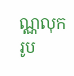ណ្ណលុក
រូប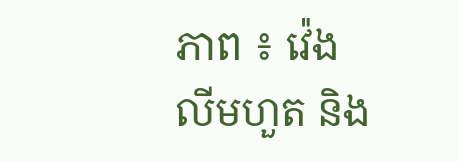ភាព ៖ វ៉េង លីមហួត និង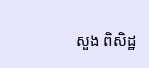សួង ពិសិដ្ឋ